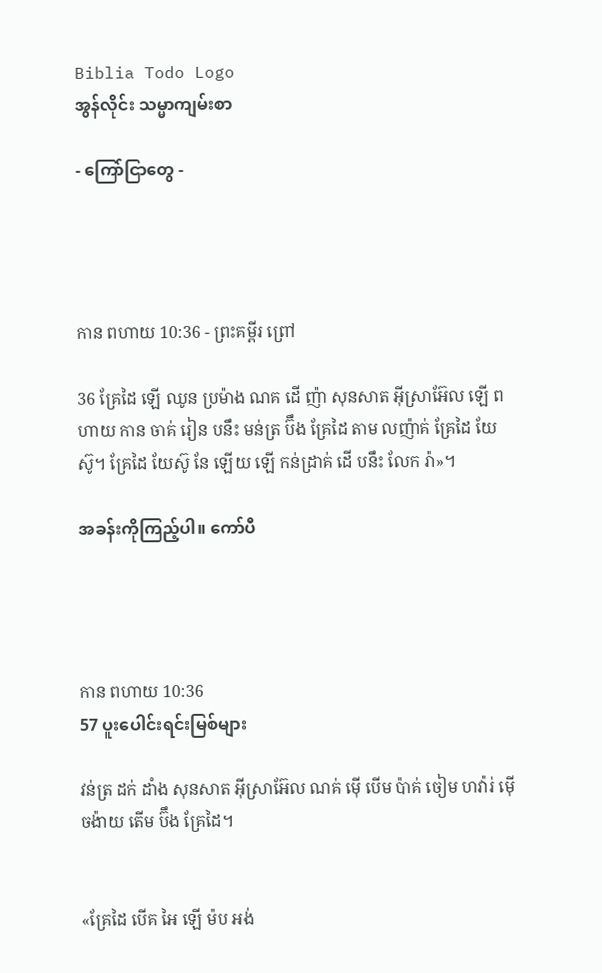Biblia Todo Logo
အွန်လိုင်း သမ္မာကျမ်းစာ

- ကြော်ငြာတွေ -




កាន ពហាយ 10:36 - ព្រះគម្ពីរ ព្រៅ

36 គ្រែដៃ ឡើ ឈូន ប្រម៉ាង ណគ ដើ ញ៉ា សុនសាត អ៊ីស្រាអ៊ែល ឡើ ពហាយ កាន ចាគ់ រៀន បនឹះ មន់ត្រ ប៊ឹង គ្រែដៃ តាម លញ៉ាគ់ គ្រែដៃ យែស៊ូ។ គ្រែដៃ យែស៊ូ នែ ឡើយ ឡើ កន់ដ្រាគ់ ដើ បនឹះ លែក រ៉ា»។

အခန်းကိုကြည့်ပါ။ ကော်ပီ




កាន ពហាយ 10:36
57 ပူးပေါင်းရင်းမြစ်များ

វន់ត្រ ដក់ ដាំង សុនសាត អ៊ីស្រាអ៊ែល ណគ់ ម៉ើ បើម ប៉ាគ់ ចៀម ហវ៉ារ់ ម៉ើ ចង៉ាយ តើម ប៊ឹង គ្រែដៃ។


«គ្រែដៃ បើគ អៃ ឡើ ម៉ប អង់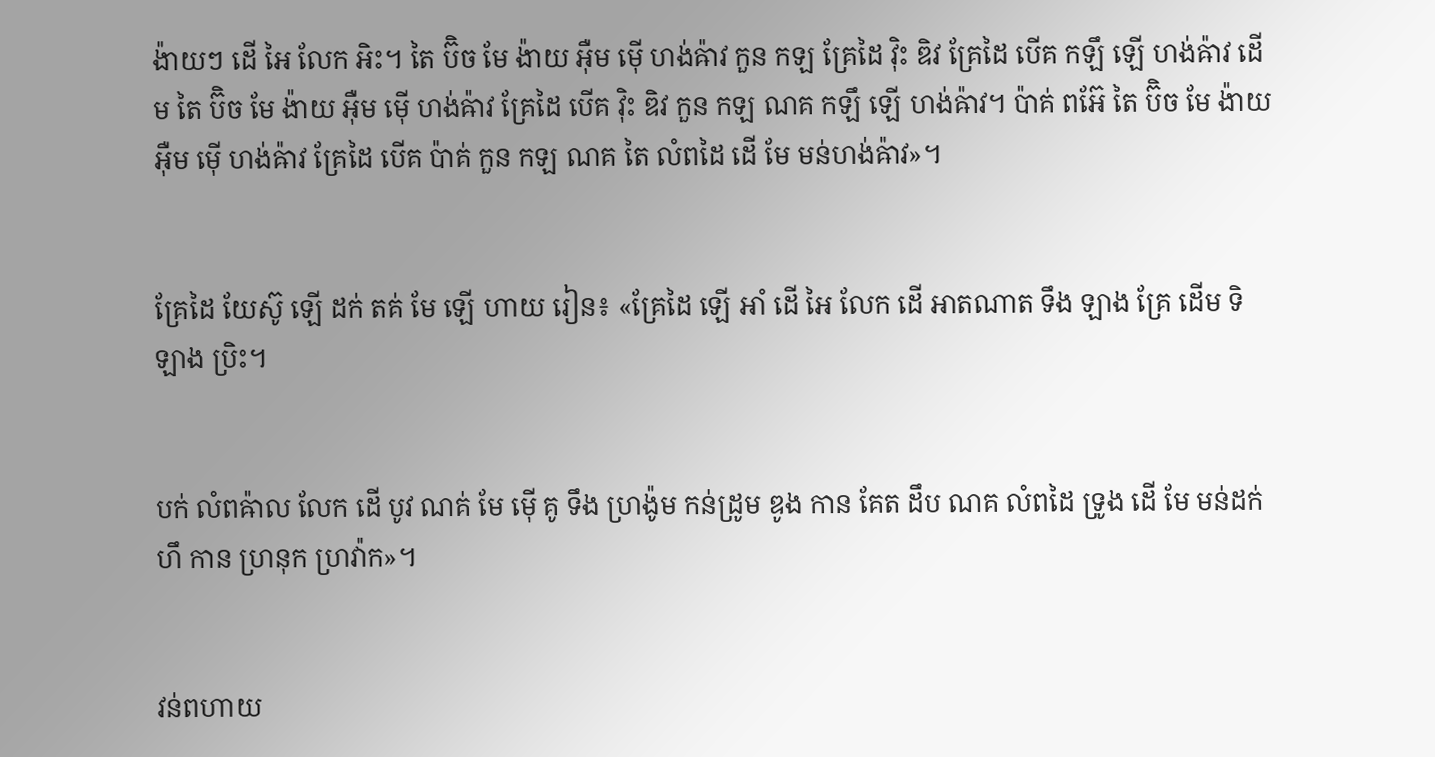ង៉ាយៗ ដើ អៃ លែក អិះ។ តៃ ប៊ិច មែ ង៉ាយ អ៊ឺម ម៉ើ ហង់ឝ៉ាវ កួន កឡ គ្រែដៃ វ៉ិះ ឌិវ គ្រែដៃ បើគ កឡឹ ឡើ ហង់ឝ៉ាវ ដើម តៃ ប៊ិច មែ ង៉ាយ អ៊ឺម ម៉ើ ហង់ឝ៉ាវ គ្រែដៃ បើគ វ៉ិះ ឌិវ កួន កឡ ណគ កឡឹ ឡើ ហង់ឝ៉ាវ។ ប៉ាគ់ ពអ៊ែ តៃ ប៊ិច មែ ង៉ាយ អ៊ឺម ម៉ើ ហង់ឝ៉ាវ គ្រែដៃ បើគ ប៉ាគ់ កួន កឡ ណគ តៃ លំពដៃ ដើ មែ មន់ហង់ឝ៉ាវ»។


គ្រែដៃ យែស៊ូ ឡើ ដក់ តគ់ មែ ឡើ ហាយ រៀន៖ «គ្រែដៃ ឡើ អាំ ដើ អៃ លែក ដើ អាតណាត ទឹង ឡាង គ្រែ ដើម ទិ ឡាង ប្រិះ។


បក់ លំពឝ៉ាល លែក ដើ បូវ ណគ់ មែ ម៉ើ គូ ទឹង ហ្រង៉ូម កន់ដ្រូម ឌូង កាន គែត ដឹប ណគ លំពដៃ ទ្រូង ដើ មែ មន់ដក់ ហឹ កាន ហ្រនុក ហ្រវ៉ាក»។


វន់ពហាយ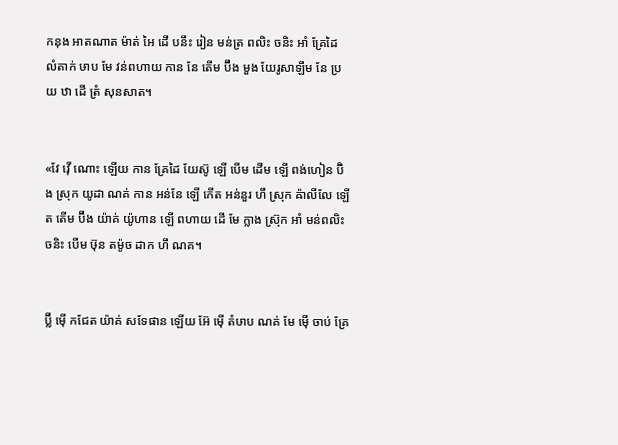កនុង អាតណាត ម៉ាត់ អៃ ដើ បនឹះ រៀន មន់ត្រ ពលិះ ចនិះ អាំ គ្រែដៃ លំតាក់ ឞាប មែ វន់ពហាយ កាន នែ តើម ប៊ឹង មួង យែរូសាឡឹម នែ ប្រយ ឋា ដើ ត្រំ សុនសាត។


«វែ វ៉ើ ណោះ ឡើយ កាន គ្រែដៃ យែស៊ូ ឡើ បើម ដើម ឡើ ពង់ហៀន ប៊ិង ស្រុក យូដា ណគ់ កាន អន់នែ ឡើ កើត អន់នួរ ហឹ ស្រុក ឝ៉ាលីលែ ឡើ ត តើម ប៊ឹង យ៉ាគ់ យ៉ូហាន ឡើ ពហាយ ដើ មែ ក្លាង ស្រ៊ុក អាំ មន់ពលិះ ចនិះ បើម ឞ៊ុន តម៉ូច ដាក ហឹ ណគ។


ប៊្លី ម៉ើ កជែត យ៉ាគ់ សទែផាន ឡើយ អ៊ែ ម៉ើ តំឞាប ណគ់ មែ ម៉ើ ចាប់ គ្រែ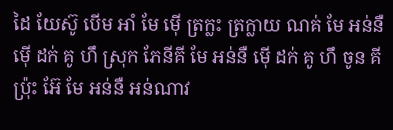ដៃ យែស៊ូ បើម អាំ មែ ម៉ើ ត្រក្លះ ត្រក្លាយ ណគ់ មែ អន់នឺ ម៉ើ ដក់ គូ ហឹ ស្រុក ភែនីគី មែ អន់នឺ ម៉ើ ដក់ គូ ហឹ ចូន គីប្រ៉ុះ អ៊ែ មែ អន់នឺ អន់ណាវ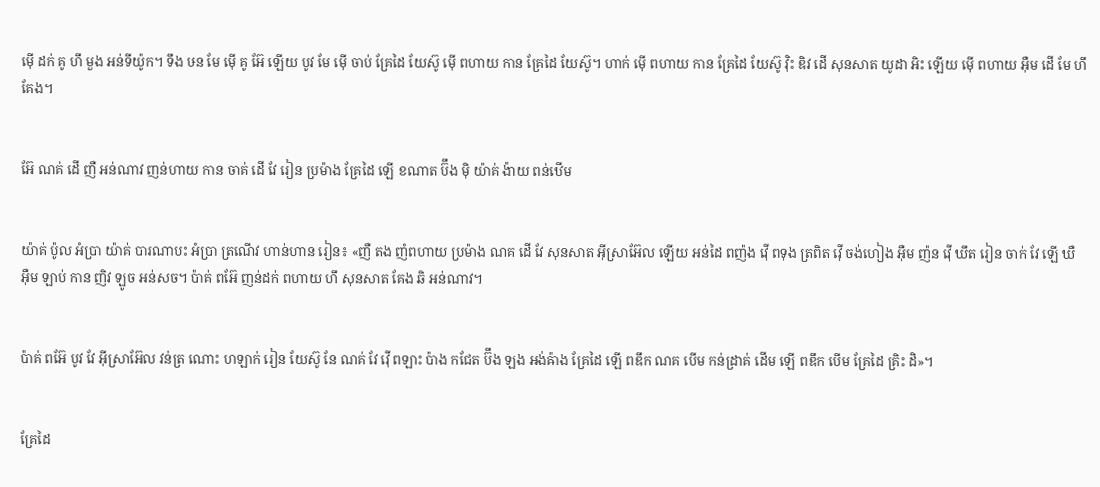ម៉ើ ដក់ គូ ហឹ មួង អន់ទីយ៉ូក។ ទឹង ឞន មែ ម៉ើ គូ អ៊ែ ឡើយ បូវ មែ ម៉ើ ចាប់ គ្រែដៃ យែស៊ូ ម៉ើ ពហាយ កាន គ្រែដៃ យែស៊ូ។ ហាក់ ម៉ើ ពហាយ កាន គ្រែដៃ យែស៊ូ វ៉ិះ ឌិវ ដើ សុនសាត យូដា អិះ ឡើយ ម៉ើ ពហាយ អ៊ឺម ដើ មែ ហឹ គែង។


អ៊ែ ណគ់ ដើ ញឺ អន់ណាវ ញន់ហាយ កាន ចាគ់ ដើ វែ រៀន ប្រម៉ាង គ្រែដៃ ឡើ ខណាត ប៊ឹង ម៉ិ យ៉ាគ់ ង៉ាយ ពន់ឋើម


យ៉ាគ់ ប៉ូល អំប្រា យ៉ាគ់ បារណាបះ អំប្រា ត្រណើវ ហាន់ហាន រៀន៖ «ញឺ តង ញំពហាយ ប្រម៉ាង ណគ ដើ វែ សុនសាត អ៊ីស្រាអ៊ែល ឡើយ អន់ដៃ ពញ៉ង វ៉ើ ពទុង ត្រពិត វ៉ើ ចង់ហៀង អ៊ឺម ញ៉ន វ៉ើ ឃឹត រៀន ចាក់ វែ ឡើ ឃឺ អ៊ឺម ឡាប់ កាន ញិវ ឡូច អន់សច។ ប៉ាគ់ ពអ៊ែ ញន់ដក់ ពហាយ ហឹ សុនសាត គែង ឆិ អន់ណាវ។


ប៉ាគ់ ពអ៊ែ បូវ វែ អ៊ីស្រាអ៊ែល វន់ត្រ ណោះ ហឡាក់ រៀន យែស៊ូ នែ ណគ់ វែ វ៉ើ ពឡាះ ប៉ាង កជែត ប៊ឹង ឡង អង់ឝ៉ាង គ្រែដៃ ឡើ ពឌឹក ណគ បើម កន់ដ្រាគ់ ដើម ឡើ ពឌឹក បើម គ្រែដៃ គ្រិះ ដិ»។


គ្រែដៃ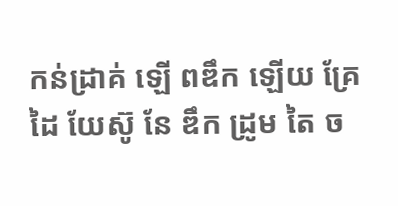កន់ដ្រាគ់ ឡើ ពឌឹក ឡើយ គ្រែដៃ យែស៊ូ នែ ឌឹក ដ្រូម តៃ ច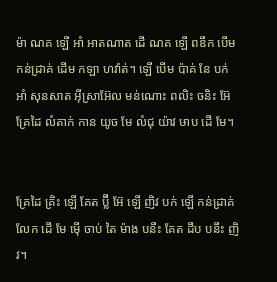ម៉ា ណគ ឡើ អាំ អាតណាត ដើ ណគ ឡើ ពឌឹក បើម កន់ដ្រាគ់ ដើម កឡា ហវ៉ាត់។ ឡើ បើម ប៉ាគ់ នែ បក់ អាំ សុនសាត អ៊ីស្រាអ៊ែល មន់ណោះ ពលិះ ចនិះ អ៊ែ គ្រែដៃ លំតាក់ កាន យូច មែ លំជុ យ៉ាវ ឞាប ដើ មែ។


គ្រែដៃ គ្រិះ ឡើ គែត ប៊្លី អ៊ែ ឡើ ញិវ បក់ ឡើ កន់ដ្រាគ់ លែក ដើ មែ ម៉ើ ចាប់ តៃ ម៉ាង បនឹះ គែត ដឹប បនឹះ ញិវ។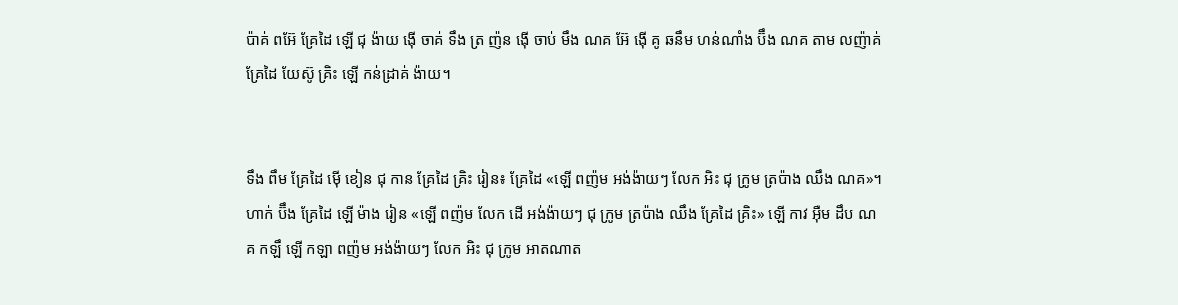ប៉ាគ់ ពអ៊ែ គ្រែដៃ ឡើ ជុ ង៉ាយ ង៉ើ ចាគ់ ទឹង ត្រ ញ៉ន ង៉ើ ចាប់ មឹង ណគ អ៊ែ ង៉ើ គូ ឆនឹម ហន់ណាំង ប៊ឹង ណគ តាម លញ៉ាគ់ គ្រែដៃ យែស៊ូ គ្រិះ ឡើ កន់ដ្រាគ់ ង៉ាយ។


ទឹង ពឹម គ្រែដៃ ម៉ើ ខៀន ជុ កាន គ្រែដៃ គ្រិះ រៀន៖ គ្រែដៃ «ឡើ ពញ៉ម អង់ង៉ាយៗ លែក អិះ ជុ ក្រូម ត្រប៉ាង ឈឹង ណគ»។ ហាក់ ប៊ឹង គ្រែដៃ ឡើ ម៉ាង រៀន «ឡើ ពញ៉ម លែក ដើ អង់ង៉ាយៗ ជុ ក្រូម ត្រប៉ាង ឈឹង គ្រែដៃ គ្រិះ» ឡើ កាវ អ៊ឺម ដឹប ណគ កឡឹ ឡើ កឡា ពញ៉ម អង់ង៉ាយៗ លែក អិះ ជុ ក្រូម អាតណាត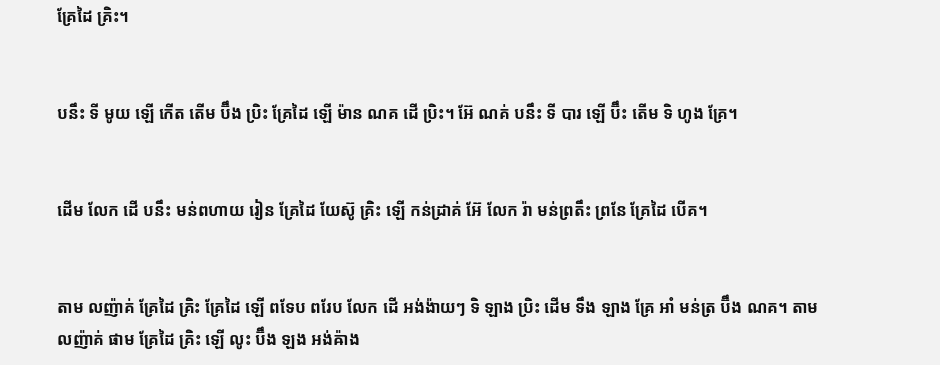គ្រែដៃ គ្រិះ។


បនឹះ ទី មូយ ឡើ កើត តើម ប៊ឹង ប្រិះ គ្រែដៃ ឡើ ម៉ាន ណគ ដើ ប្រិះ។ អ៊ែ ណគ់ បនឹះ ទី បារ ឡើ ប៊ឹះ តើម ទិ ហូង គ្រែ។


ដើម លែក ដើ បនឹះ មន់ពហាយ រៀន គ្រែដៃ យែស៊ូ គ្រិះ ឡើ កន់ដ្រាគ់ អ៊ែ លែក រ៉ា មន់ព្រតឹះ ព្រនែ គ្រែដៃ បើគ។


តាម លញ៉ាគ់ គ្រែដៃ គ្រិះ គ្រែដៃ ឡើ ពទែប ពរែប លែក ដើ អង់ង៉ាយៗ ទិ ឡាង ប្រិះ ដើម ទឹង ឡាង គ្រែ អាំ មន់ត្រ ប៊ឹង ណគ។ តាម លញ៉ាគ់ ផាម គ្រែដៃ គ្រិះ ឡើ លូះ ប៊ឹង ឡង អង់ឝ៉ាង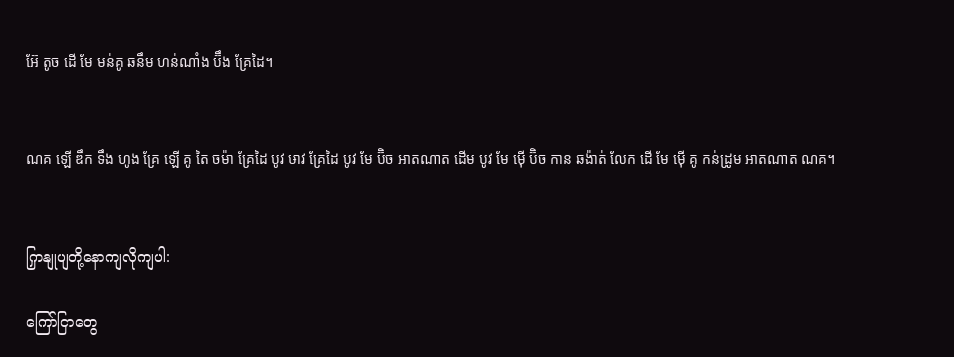អ៊ែ តូច ដើ មែ មន់គូ ឆនឹម ហន់ណាំង ប៊ឹង គ្រែដៃ។


ណគ ឡើ ឌឹក ទឹង ហូង គ្រែ ឡើ គូ តៃ ចម៉ា គ្រែដៃ បូវ ឞាវ គ្រែដៃ បូវ មែ ប៊ិច អាតណាត ដើម បូវ មែ ម៉ើ ប៊ិច កាន ឆង៉ាត់ លែក ដើ មែ ម៉ើ គូ កន់ដ្រូម អាតណាត ណគ។


ကြှနျုပျတို့နောကျလိုကျပါ:

ကြော်ငြာတွေ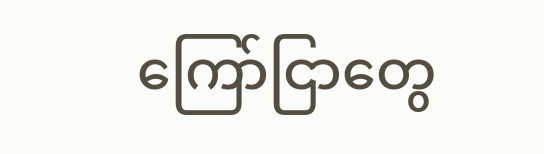ကြော်ငြာတွေ